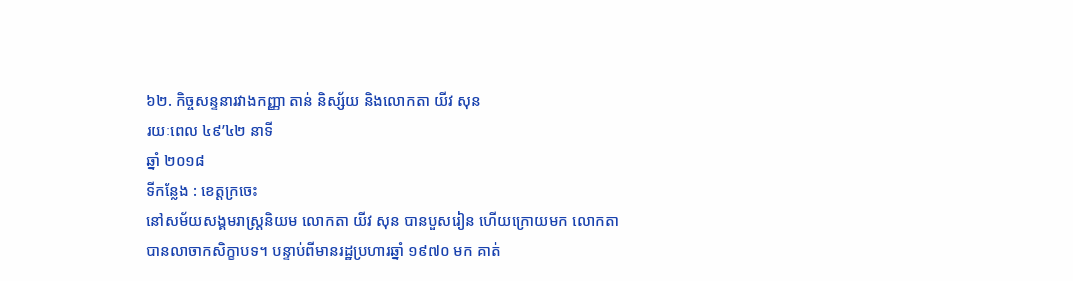៦២. កិច្ចសន្ទនារវាងកញ្ញា តាន់ និស្ស័យ និងលោកតា យីវ សុន
រយៈពេល ៤៩’៤២ នាទី
ឆ្នាំ ២០១៨
ទីកន្លែង : ខេត្តក្រចេះ
នៅសម័យសង្គមរាស្រ្តនិយម លោកតា យីវ សុន បានបួសរៀន ហើយក្រោយមក លោកតាបានលាចាកសិក្ខាបទ។ បន្ទាប់ពីមានរដ្ឋប្រហារឆ្នាំ ១៩៧០ មក គាត់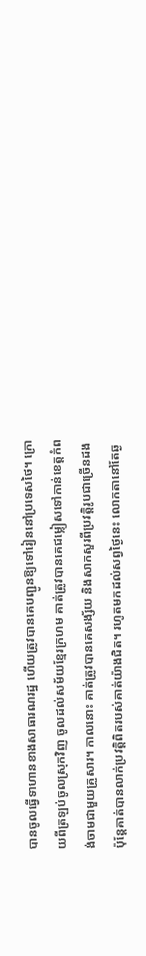បានចូលធ្វើទាហានខាងសាធារណរដ្ឋ ហើយត្រូវបានគេបញ្ជូនឱ្យទៅរៀននៅប្រទេសថៃ។ ក្រោយពីត្រឡប់ចូលស្រុកវិញ ចូលដល់សម័យខ្មែរក្រហម គាត់ត្រូវបានគេជម្លៀសទៅកាន់ខេត្តកំពង់ចាមជាមួយគ្រួសារ។ កាលនោះ គាត់ត្រូវបានគេសង្ស័យ និងសាកសួរពីប្រវត្តិរូបជាច្រើនដង ប៉ុន្តែគាត់បានលាក់ប្រវត្តិពិតរបស់គាត់យ៉ាងជិត។ រហូតមកដល់សព្វថ្ងៃនេះ លោកតានៅតែឆ្ង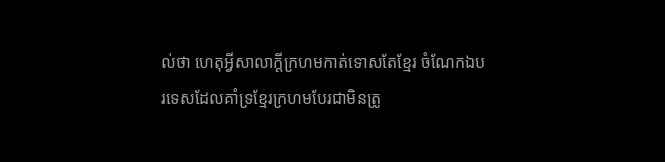ល់ថា ហេតុអ្វីសាលាក្ដីក្រហមកាត់ទោសតែខ្មែរ ចំណែកឯបរទេសដែលគាំទ្រខ្មែរក្រហមបែរជាមិនត្រូ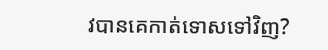វបានគេកាត់ទោសទៅវិញ?